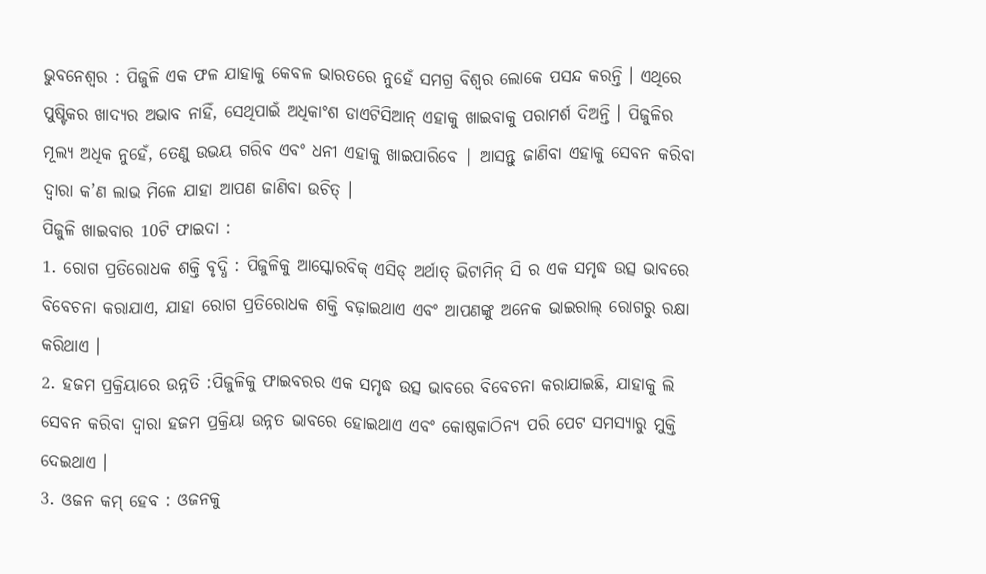ଭୁବନେଶ୍ୱର : ପିଜୁଳି ଏକ ଫଳ ଯାହାକୁ କେବଳ ଭାରତରେ ନୁହେଁ ସମଗ୍ର ବିଶ୍ୱର ଲୋକେ ପସନ୍ଦ କରନ୍ତି । ଏଥିରେ ପୁଷ୍ଟିକର ଖାଦ୍ୟର ଅଭାବ ନାହିଁ, ସେଥିପାଇଁ ଅଧିକାଂଶ ଡାଏଟିସିଆନ୍ ଏହାକୁ ଖାଇବାକୁ ପରାମର୍ଶ ଦିଅନ୍ତି । ପିଜୁଳିର ମୂଲ୍ୟ ଅଧିକ ନୁହେଁ, ତେଣୁ ଉଭୟ ଗରିବ ଏବଂ ଧନୀ ଏହାକୁ ଖାଇପାରିବେ | ଆସନ୍ତୁ ଜାଣିବା ଏହାକୁ ସେବନ କରିବା ଦ୍ୱାରା କ’ଣ ଲାଭ ମିଳେ ଯାହା ଆପଣ ଜାଣିବା ଉଚିତ୍ ।
ପିଜୁଳି ଖାଇବାର 10ଟି ଫାଇଦା :
1. ରୋଗ ପ୍ରତିରୋଧକ ଶକ୍ତି ବୃଦ୍ଧି : ପିଜୁଳିକୁ ଆସ୍କୋରବିକ୍ ଏସିଡ୍ ଅର୍ଥାତ୍ ଭିଟାମିନ୍ ସି ର ଏକ ସମୃଦ୍ଧ ଉତ୍ସ ଭାବରେ ବିବେଚନା କରାଯାଏ, ଯାହା ରୋଗ ପ୍ରତିରୋଧକ ଶକ୍ତି ବଢ଼ାଇଥାଏ ଏବଂ ଆପଣଙ୍କୁ ଅନେକ ଭାଇରାଲ୍ ରୋଗରୁ ରକ୍ଷା କରିଥାଏ ।
2. ହଜମ ପ୍ରକ୍ରିୟାରେ ଉନ୍ନତି :ପିଜୁଳିକୁ ଫାଇବରର ଏକ ସମୃଦ୍ଧ ଉତ୍ସ ଭାବରେ ବିବେଚନା କରାଯାଇଛି, ଯାହାକୁ ଲି ସେବନ କରିବା ଦ୍ୱାରା ହଜମ ପ୍ରକ୍ରିୟା ଉନ୍ନତ ଭାବରେ ହୋଇଥାଏ ଏବଂ କୋଷ୍ଠକାଠିନ୍ୟ ପରି ପେଟ ସମସ୍ୟାରୁ ମୁକ୍ତି ଦେଇଥାଏ ।
3. ଓଜନ କମ୍ ହେବ : ଓଜନକୁ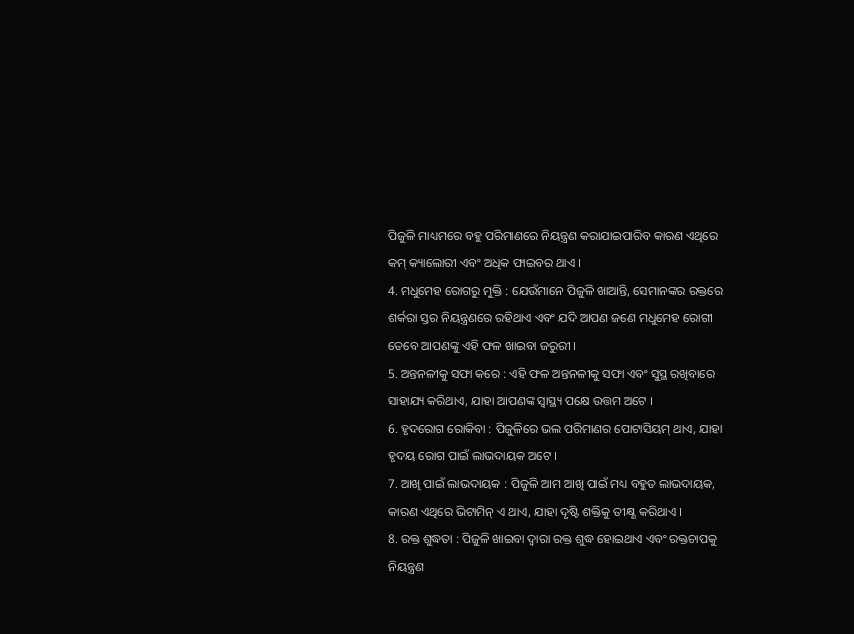ପିଜୁଳି ମାଧ୍ୟମରେ ବହୁ ପରିମାଣରେ ନିୟନ୍ତ୍ରଣ କରାଯାଇପାରିବ କାରଣ ଏଥିରେ କମ୍ କ୍ୟାଲୋରୀ ଏବଂ ଅଧିକ ଫାଇବର ଥାଏ ।
4. ମଧୁମେହ ରୋଗରୁ ମୁକ୍ତି : ଯେଉଁମାନେ ପିଜୁଳି ଖାଆନ୍ତି, ସେମାନଙ୍କର ରକ୍ତରେ ଶର୍କରା ସ୍ତର ନିୟନ୍ତ୍ରଣରେ ରହିଥାଏ ଏବଂ ଯଦି ଆପଣ ଜଣେ ମଧୁମେହ ରୋଗୀ ତେବେ ଆପଣଙ୍କୁ ଏହି ଫଳ ଖାଇବା ଜରୁରୀ ।
5. ଅନ୍ତନଳୀକୁ ସଫା କରେ : ଏହି ଫଳ ଅନ୍ତନଳୀକୁ ସଫା ଏବଂ ସୁସ୍ଥ ରଖିବାରେ ସାହାଯ୍ୟ କରିଥାଏ, ଯାହା ଆପଣଙ୍କ ସ୍ୱାସ୍ଥ୍ୟ ପକ୍ଷେ ଉତ୍ତମ ଅଟେ ।
6. ହୃଦରୋଗ ରୋକିବା : ପିଜୁଳିରେ ଭଲ ପରିମାଣର ପୋଟାସିୟମ୍ ଥାଏ, ଯାହା ହୃଦୟ ରୋଗ ପାଇଁ ଲାଭଦାୟକ ଅଟେ ।
7. ଆଖି ପାଇଁ ଲାଭଦାୟକ : ପିଜୁଳି ଆମ ଆଖି ପାଇଁ ମଧ୍ୟ ବହୁତ ଲାଭଦାୟକ, କାରଣ ଏଥିରେ ଭିଟାମିନ୍ ଏ ଥାଏ, ଯାହା ଦୃଷ୍ଟି ଶକ୍ତିକୁ ତୀକ୍ଷ୍ଣ କରିଥାଏ ।
8. ରକ୍ତ ଶୁଦ୍ଧତା : ପିଜୁଳି ଖାଇବା ଦ୍ୱାରା ରକ୍ତ ଶୁଦ୍ଧ ହୋଇଥାଏ ଏବଂ ରକ୍ତଚାପକୁ ନିୟନ୍ତ୍ରଣ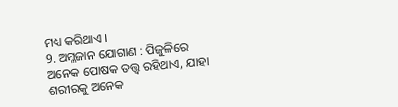ମଧ୍ୟ କରିଥାଏ ।
9. ଅମ୍ଳଜାନ ଯୋଗାଣ : ପିଜୁଳିରେ ଅନେକ ପୋଷକ ତତ୍ତ୍ୱ ରହିଥାଏ, ଯାହା ଶରୀରକୁ ଅନେକ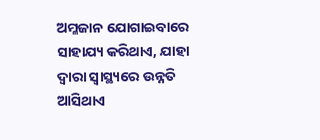ଅମ୍ଳଜାନ ଯୋଗାଇବାରେ ସାହାଯ୍ୟ କରିଥାଏ, ଯାହା ଦ୍ୱାରା ସ୍ୱାସ୍ଥ୍ୟରେ ଉନ୍ନତି ଆସିଥାଏ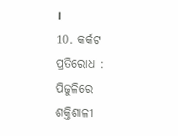।
10. କର୍କଟ ପ୍ରତିରୋଧ : ପିଜୁଳିରେ ଶକ୍ତିଶାଳୀ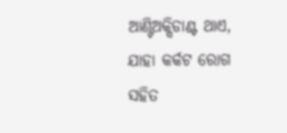ଆଣ୍ଟିଅକ୍ସିଡାଣ୍ଟ ଥାଏ, ଯାହା କର୍କଟ ରୋଗ ସହିତ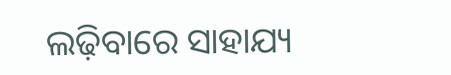ଲଢ଼ିବାରେ ସାହାଯ୍ୟ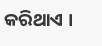କରିଥାଏ ।